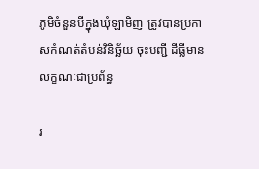ភូមិចំនួនបីក្នុងឃុំឡាមិញ ត្រូវបានប្រកាសកំណត់តំបន់វិនិច្ឆ័យ ចុះបញ្ជី ដីធ្លីមានលក្ខណៈជាប្រព័ន្ធ

រ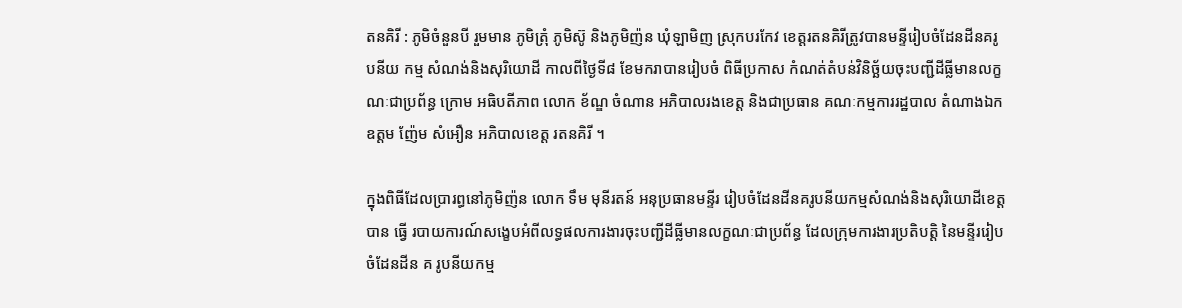តនគិរី : ភូមិចំនួនបី រួមមាន ភូមិត្រុំ ភូមិស៊ូ និងភូមិញ៉ន ឃុំឡាមិញ ស្រុកបរកែវ ខេត្តរតនគិរីត្រូវបានមន្ទីរៀបចំដែនដីនគរូបនីយ កម្ម សំណង់និងសុរិយោដី កាលពីថ្ងៃទី៨ ខែមករាបានរៀបចំ ពិធីប្រកាស កំណត់តំបន់វិនិច្ឆ័យចុះបញ្ជីដីធ្លីមានលក្ខណៈជាប្រព័ន្ធ ក្រោម អធិបតីភាព លោក ខ័ណ្ឌ ចំណាន អភិបាលរងខេត្ត និងជាប្រធាន គណៈកម្មការរដ្ឋបាល តំណាងឯកឧត្តម ញ៉ែម សំអឿន អភិបាលខេត្ត រតនគិរី ។

ក្នុងពិធីដែលប្រារព្ធនៅភូមិញ៉ន លោក ទឹម មុនីរតន៍ អនុប្រធានមន្ទីរ រៀបចំដែនដីនគរូបនីយកម្មសំណង់និងសុរិយោដីខេត្ត បាន ធ្វើ របាយការណ៍សង្ខេបអំពីលទ្ធផលការងារចុះបញ្ជីដីធ្លីមានលក្ខណៈជាប្រព័ន្ធ ដែលក្រុមការងារប្រតិបត្តិ នៃមន្ទីររៀបចំដែនដីន គ រូបនីយកម្ម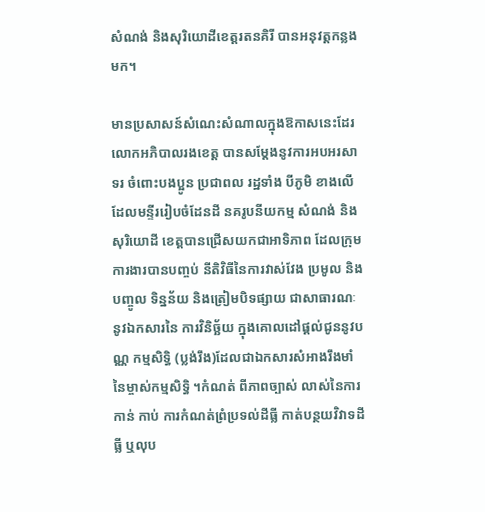សំណង់ និងសុរិយោដីខេត្តរតនគិរី បានអនុវត្តកន្លងមក។

មានប្រសាសន៍សំណេះសំណាលក្នុងឱកាសនេះដែរលោកអភិបាលរងខេត្ត បានសម្តែងនូវការអបអរសាទរ ចំពោះបងប្អូន ប្រជាពល រដ្ឋទាំង បីភូមិ ខាងលើ ដែលមន្ទីររៀបចំដែនដី នគរូបនីយកម្ម សំណង់ និង សុរិយោដី ខេត្តបានជ្រើសយកជាអាទិភាព ដែលក្រុម ការងារបានបញ្ចប់ នីតិវិធីនៃការវាស់វែង ប្រមូល និងបញ្ចូល ទិន្នន័យ និងត្រៀមបិទផ្សាយ ជាសាធារណៈ នូវឯកសារនៃ ការវិនិច្ឆ័យ ក្នុងគោលដៅផ្តល់ជូននូវបណ្ណ កម្មសិទ្ធិ (ប្លង់រឹង)ដែលជាឯកសារសំអាងរឹងមាំនៃម្ចាស់កម្មសិទ្ធិ ។កំណត់ ពីភាពច្បាស់ លាស់នៃការកាន់ កាប់ ការកំណត់ព្រំប្រទល់ដីធ្លី កាត់បន្ថយវិវាទដីធ្លី ឬលុប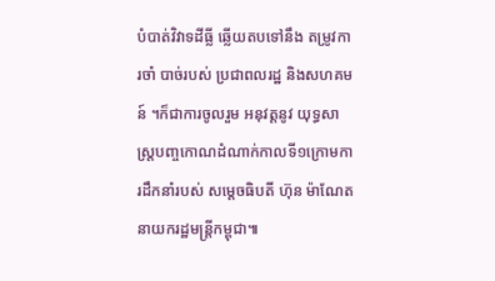បំបាត់វិវាទដីធ្លី ឆ្លើយតបទៅនឹង តម្រូវការចាំ បាច់របស់ ប្រជាពលរដ្ឋ និងសហគមន៍ ។ក៏ជាការចូលរួម អនុវត្តនូវ យុទ្ធសាស្ត្របញ្ចកោណដំណាក់កាលទី១ក្រោមការដឹកនាំរបស់ សម្តេចធិបតី ហ៊ុន ម៉ាណែត នាយករដ្ឋមន្ត្រីកម្ពុជា៕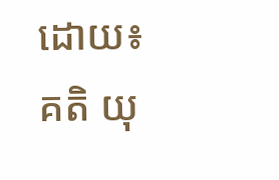ដោយ៖ គតិ យុ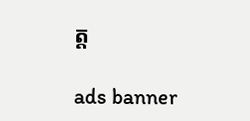ត្ត

ads banner